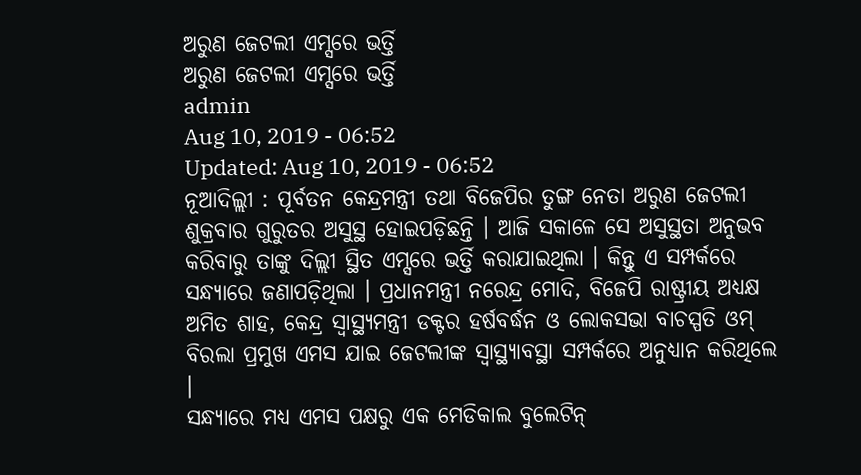ଅରୁଣ ଜେଟଲୀ ଏମ୍ସରେ ଭର୍ତ୍ତି
ଅରୁଣ ଜେଟଲୀ ଏମ୍ସରେ ଭର୍ତ୍ତି
admin
Aug 10, 2019 - 06:52
Updated: Aug 10, 2019 - 06:52
ନୂଆଦିଲ୍ଲୀ : ପୂର୍ବତନ କେନ୍ଦ୍ରମନ୍ତ୍ରୀ ତଥା ବିଜେପିର ତୁଙ୍ଗ ନେତା ଅରୁଣ ଜେଟଲୀ ଶୁକ୍ରବାର ଗୁରୁତର ଅସୁସ୍ଥ ହୋଇପଡ଼ିଛନ୍ତି । ଆଜି ସକାଳେ ସେ ଅସୁସ୍ଥତା ଅନୁଭବ କରିବାରୁ ତାଙ୍କୁ ଦିଲ୍ଲୀ ସ୍ଥିତ ଏମ୍ସରେ ଭର୍ତ୍ତି କରାଯାଇଥିଲା । କିନ୍ତୁ ଏ ସମ୍ପର୍କରେ ସନ୍ଧ୍ୟାରେ ଜଣାପଡ଼ିଥିଲା । ପ୍ରଧାନମନ୍ତ୍ରୀ ନରେନ୍ଦ୍ର ମୋଦି, ବିଜେପି ରାଷ୍ଟ୍ରୀୟ ଅଧ୍ୟକ୍ଷ ଅମିତ ଶାହ, କେନ୍ଦ୍ର ସ୍ୱାସ୍ଥ୍ୟମନ୍ତ୍ରୀ ଡକ୍ଟର ହର୍ଷବର୍ଦ୍ଧନ ଓ ଲୋକସଭା ବାଚସ୍ପତି ଓମ୍ ବିରଲା ପ୍ରମୁଖ ଏମସ ଯାଇ ଜେଟଲୀଙ୍କ ସ୍ୱାସ୍ଥ୍ୟାବସ୍ଥା ସମ୍ପର୍କରେ ଅନୁଧ୍ୟାନ କରିଥିଲେ ।
ସନ୍ଧ୍ୟାରେ ମଧ୍ୟ ଏମସ ପକ୍ଷରୁ ଏକ ମେଡିକାଲ ବୁଲେଟିନ୍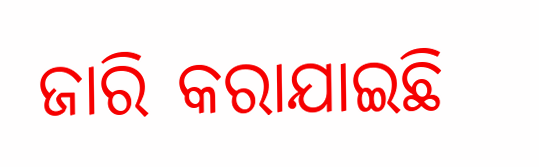ଜାରି କରାଯାଇଛି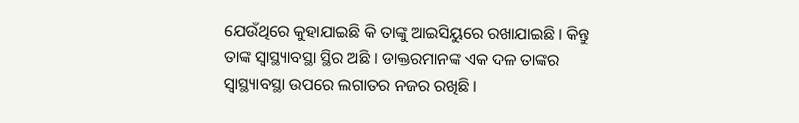ଯେଉଁଥିରେ କୁହାଯାଇଛି କି ତାଙ୍କୁ ଆଇସିୟୁରେ ରଖାଯାଇଛି । କିନ୍ତୁ ତାଙ୍କ ସ୍ୱାସ୍ଥ୍ୟାବସ୍ଥା ସ୍ଥିର ଅଛି । ଡାକ୍ତରମାନଙ୍କ ଏକ ଦଳ ତାଙ୍କର ସ୍ୱାସ୍ଥ୍ୟାବସ୍ଥା ଉପରେ ଲଗାତର ନଜର ରଖିଛି ।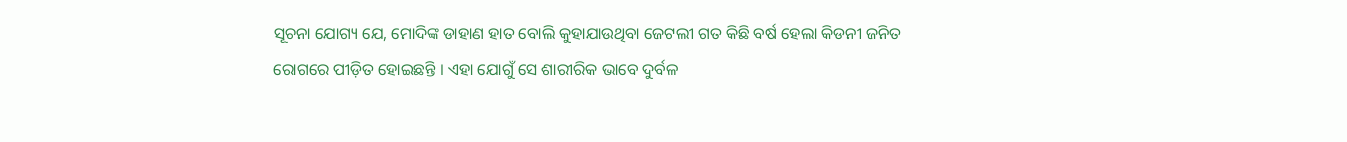ସୂଚନା ଯୋଗ୍ୟ ଯେ, ମୋଦିଙ୍କ ଡାହାଣ ହାତ ବୋଲି କୁହାଯାଉଥିବା ଜେଟଲୀ ଗତ କିଛି ବର୍ଷ ହେଲା କିଡନୀ ଜନିତ ରୋଗରେ ପୀଡ଼ିତ ହୋଇଛନ୍ତି । ଏହା ଯୋଗୁଁ ସେ ଶାରୀରିକ ଭାବେ ଦୁର୍ବଳ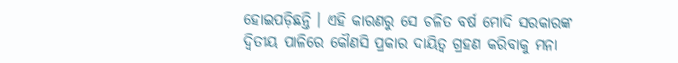ହୋଇପଡ଼ିଛନ୍ତି । ଏହି କାରଣରୁ ସେ ଚଳିତ ବର୍ଷ ମୋଦି ସରକାରଙ୍କ ଦ୍ୱିତୀୟ ପାଳିରେ କୌଣସି ପ୍ରକାର ଦାୟିତ୍ୱ ଗ୍ରହଣ କରିବାକୁ ମନା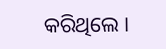କରିଥିଲେ ।